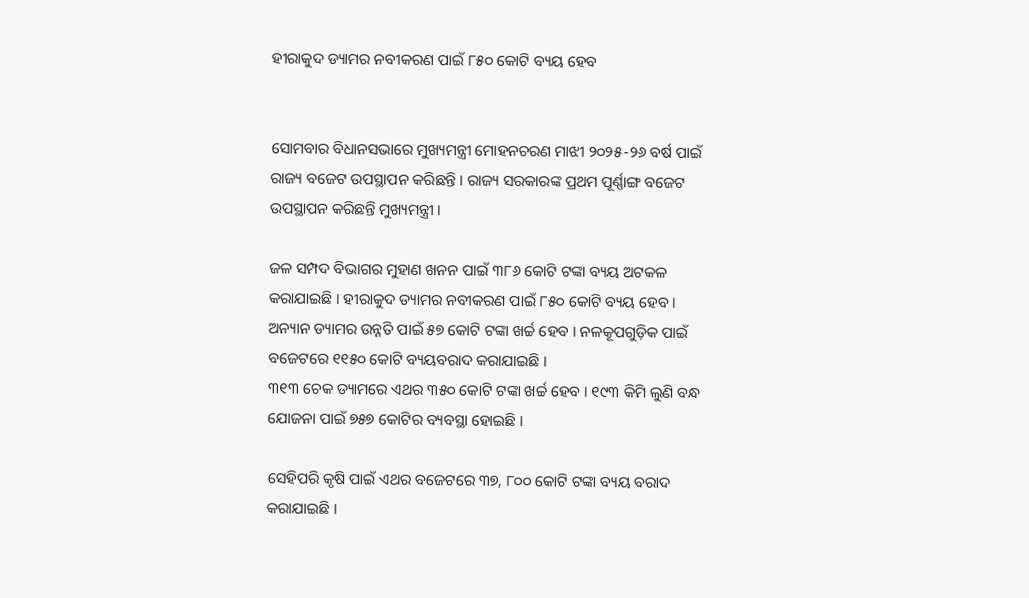ହୀରାକୁଦ ଡ୍ୟାମର ନବୀକରଣ ପାଇଁ ୮୫୦ କୋଟି ବ୍ୟୟ ହେବ


ସୋମବାର ବିଧାନସଭାରେ ମୁଖ୍ୟମନ୍ତ୍ରୀ ମୋହନଚରଣ ମାଝୀ ୨୦୨୫-୨୬ ବର୍ଷ ପାଇଁ ରାଜ୍ୟ ବଜେଟ ଉପସ୍ଥାପନ କରିଛନ୍ତି । ରାଜ୍ୟ ସରକାରଙ୍କ ପ୍ରଥମ ପୂର୍ଣ୍ଣାଙ୍ଗ ବଜେଟ ଉପସ୍ଥାପନ କରିଛନ୍ତି ମୁଖ୍ୟମନ୍ତ୍ରୀ ।

ଜଳ ସମ୍ପଦ ବିଭାଗର ମୁହାଣ ଖନନ ପାଇଁ ୩୮୬ କୋଟି ଟଙ୍କା ବ୍ୟୟ ଅଟକଳ କରାଯାଇଛି । ହୀରାକୁଦ ଡ୍ୟାମର ନବୀକରଣ ପାଇଁ ୮୫୦ କୋଟି ବ୍ୟୟ ହେବ । ଅନ୍ୟାନ ଡ୍ୟାମର ଉନ୍ନତି ପାଇଁ ୫୭ କୋଟି ଟଙ୍କା ଖର୍ଚ୍ଚ ହେବ । ନଳକୂପଗୁଡ଼ିକ ପାଇଁ ବଜେଟରେ ୧୧୫୦ କୋଟି ବ୍ୟୟବରାଦ କରାଯାଇଛି ।
୩୧୩ ଚେକ ଡ୍ୟାମରେ ଏଥର ୩୫୦ କୋଟି ଟଙ୍କା ଖର୍ଚ୍ଚ ହେବ । ୧୯୩ କିମି ଲୁଣି ବନ୍ଧ ଯୋଜନା ପାଇଁ ୭୫୭ କୋଟିର ବ୍ୟବସ୍ଥା ହୋଇଛି ।

ସେହିପରି କୃଷି ପାଇଁ ଏଥର ବଜେଟରେ ୩୭, ୮୦୦ କୋଟି ଟଙ୍କା ବ୍ୟୟ ବରାଦ କରାଯାଇଛି ।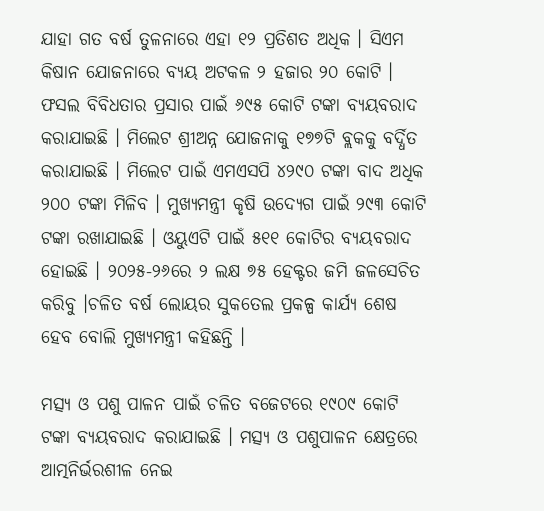ଯାହା ଗତ ବର୍ଷ ତୁଳନାରେ ଏହା ୧୨ ପ୍ରତିଶତ ଅଧିକ । ସିଏମ କିଷାନ ଯୋଜନାରେ ବ୍ୟୟ ଅଟକଳ ୨ ହଜାର ୨୦ କୋଟି । ଫସଲ ବିବିଧତାର ପ୍ରସାର ପାଇଁ ୬୯୫ କୋଟି ଟଙ୍କା ବ୍ୟୟବରାଦ କରାଯାଇଛି । ମିଲେଟ ଶ୍ରୀଅନ୍ନ ଯୋଜନାକୁ ୧୭୭ଟି ବ୍ଲକକୁ ବର୍ଦ୍ଧିତ କରାଯାଇଛି । ମିଲେଟ ପାଇଁ ଏମଏସପି ୪୨୯୦ ଟଙ୍କା ବାଦ ଅଧିକ ୨୦୦ ଟଙ୍କା ମିଳିବ । ମୁଖ୍ୟମନ୍ତ୍ରୀ କୃଷି ଉଦ୍ୟେଗ ପାଇଁ ୨୯୩ କୋଟି ଟଙ୍କା ରଖାଯାଇଛି । ଓୟୁଏଟି ପାଇଁ ୫୧୧ କୋଟିର ବ୍ୟୟବରାଦ ହୋଇଛି । ୨୦୨୫-୨୬ରେ ୨ ଲକ୍ଷ ୭୫ ହେକ୍ଟର ଜମି ଜଳସେଚିତ କରିବୁ ।ଚଳିତ ବର୍ଷ ଲୋୟର ସୁକତେଲ ପ୍ରକଳ୍ପ କାର୍ଯ୍ୟ ଶେଷ ହେବ ବୋଲି ମୁଖ୍ୟମନ୍ତ୍ରୀ କହିଛନ୍ତି ।

ମତ୍ସ୍ୟ ଓ ପଶୁ ପାଳନ ପାଇଁ ଚଳିତ ବଜେଟରେ ୧୯୦୯ କୋଟି ଟଙ୍କା ବ୍ୟୟବରାଦ କରାଯାଇଛି । ମତ୍ସ୍ୟ ଓ ପଶୁପାଳନ କ୍ଷେତ୍ରରେ ଆତ୍ମନିର୍ଭରଶୀଳ ନେଇ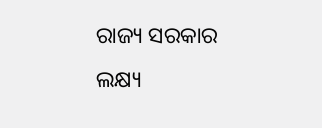ରାଜ୍ୟ ସରକାର ଲକ୍ଷ୍ୟ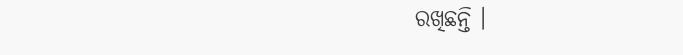ରଖିଛନ୍ତି ।